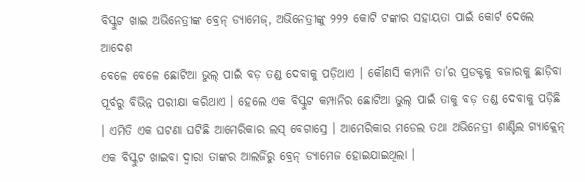ବିସ୍କୁଟ ଖାଇ ଅଭିନେତ୍ରୀଙ୍କ ବ୍ରେନ୍ ଡ୍ୟାମେଜ୍, ଅଭିନେତ୍ରୀଙ୍କୁ ୨୨୨ କୋଟି ଟଙ୍କାର ସହାୟତା ପାଇଁ କୋର୍ଟ ଦେଲେ ଆଦେଶ
ବେଳେ ବେଳେ ଛୋଟିଆ ଭୁଲ୍ ପାଇଁ ବଡ଼ ତଣ୍ଡ ଦେବାକୁ ପଡ଼ିଥାଏ । କୌଣସି କମ୍ପାନି ତା’ର ପ୍ରଡକ୍ଟକୁ ବଜାରକୁ ଛାଡ଼ିବା ପୂର୍ବରୁ ବିଭିନ୍ନ ପରୀକ୍ଷା କରିଥାଏ । ହେଲେ ଏକ ବିସ୍କୁଟ କମ୍ପାନିର ଛୋଟିଆ ଭୁଲ୍ ପାଇଁ ତାକୁ ବଡ଼ ତଣ୍ଡ ଦେବାକୁ ପଡ଼ିଛି । ଏମିତି ଏକ ଘଟଣା ଘଟିଛି ଆମେରିକାର ଲସ୍ ବେଗାସ୍ରେ । ଆମେରିକାର ମଡେଲ ତଥା ଅଭିନେତ୍ରୀ ଶାଣ୍ଟିଲ ଗ୍ୟାକ୍ଲେନ୍ ଏକ ବିସ୍କୁଟ ଖାଇବା ଦ୍ୱାରା ତାଙ୍କର ଆଲର୍ଜିରୁ ବ୍ରେନ୍ ଡ୍ୟାମେଜ ହୋଇଯାଇଥିଲା ।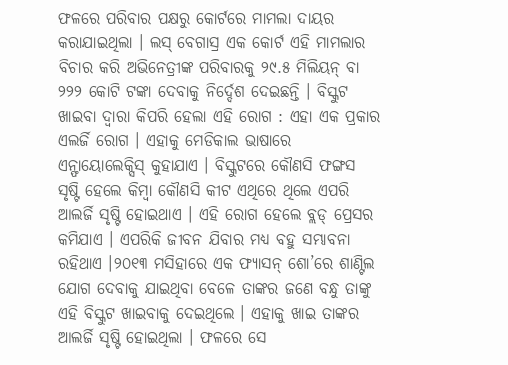ଫଳରେ ପରିବାର ପକ୍ଷରୁ କୋର୍ଟରେ ମାମଲା ଦାୟର କରାଯାଇଥିଲା । ଲସ୍ ବେଗାସ୍ର ଏକ କୋର୍ଟ ଏହି ମାମଲାର ବିଚାର କରି ଅଭିନେତ୍ରୀଙ୍କ ପରିବାରକୁ ୨୯.୫ ମିଲିୟନ୍ ବା ୨୨୨ କୋଟି ଟଙ୍କା ଦେବାକୁ ନିର୍ଦ୍ଦେଶ ଦେଇଛନ୍ତି । ବିସ୍କୁଟ ଖାଇବା ଦ୍ୱାରା କିପରି ହେଲା ଏହି ରୋଗ : ଏହା ଏକ ପ୍ରକାର ଏଲର୍ଜି ରୋଗ । ଏହାକୁ ମେଡିକାଲ ଭାଷାରେ ଏନ୍ଫାୟୋଲେକ୍ସିସ୍ କୁହାଯାଏ । ବିସ୍କୁଟରେ କୌଣସି ଫଙ୍ଗସ ସୃଷ୍ଟି ହେଲେ କିମ୍ବା କୌଣସି କୀଟ ଏଥିରେ ଥିଲେ ଏପରି ଆଲର୍ଜି ସୃଷ୍ଟି ହୋଇଥାଏ । ଏହି ରୋଗ ହେଲେ ବ୍ଲଡ୍ ପ୍ରେସର କମିଯାଏ । ଏପରିକି ଜୀବନ ଯିବାର ମଧ୍ୟ ବହୁ ସମ୍ଭାବନା ରହିଥାଏ ।୨୦୧୩ ମସିହାରେ ଏକ ଫ୍ୟାସନ୍ ଶୋ’ରେ ଶାଣ୍ଟିଲ ଯୋଗ ଦେବାକୁ ଯାଇଥିବା ବେଳେ ତାଙ୍କର ଜଣେ ବନ୍ଧୁ ତାଙ୍କୁ ଏହି ବିସ୍କୁଟ ଖାଇବାକୁ ଦେଇଥିଲେ । ଏହାକୁ ଖାଇ ତାଙ୍କର ଆଲର୍ଜି ସୃଷ୍ଟି ହୋଇଥିଲା । ଫଳରେ ସେ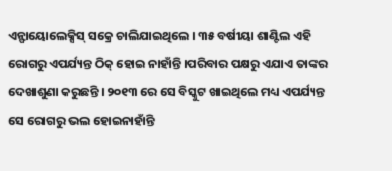ଏନ୍ଫାୟୋଲେକ୍ସିସ୍ ସକ୍ରେ ଚାଲିଯାଇଥିଲେ । ୩୫ ବର୍ଷୀୟା ଶାଣ୍ଟିଲ ଏହି ରୋଗରୁ ଏପର୍ଯ୍ୟନ୍ତ ଠିକ୍ ହୋଇ ନାହାଁନ୍ତି ।ପରିବାର ପକ୍ଷରୁ ଏଯାଏ ତାଙ୍କର ଦେଖାଶୁଣା କରୁଛନ୍ତି । ୨୦୧୩ ରେ ସେ ବିସ୍କୁଟ ଖାଇଥିଲେ ମଧ୍ୟ ଏପର୍ଯ୍ୟନ୍ତ ସେ ରୋଗରୁ ଭଲ ହୋଇନାହାଁନ୍ତି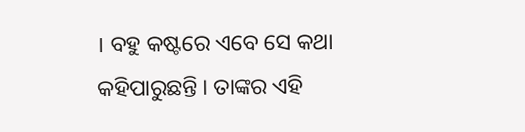। ବହୁ କଷ୍ଟରେ ଏବେ ସେ କଥା କହିପାରୁଛନ୍ତି । ତାଙ୍କର ଏହି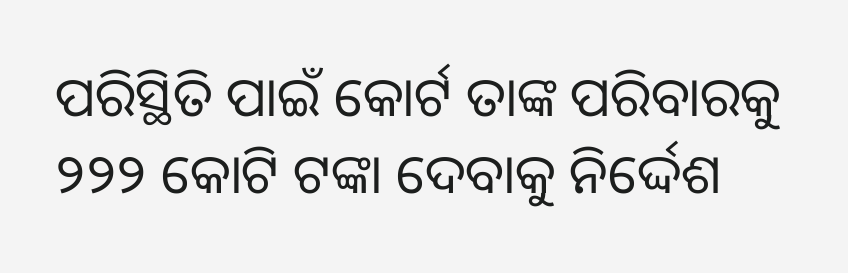ପରିସ୍ଥିତି ପାଇଁ କୋର୍ଟ ତାଙ୍କ ପରିବାରକୁ ୨୨୨ କୋଟି ଟଙ୍କା ଦେବାକୁ ନିର୍ଦ୍ଦେଶ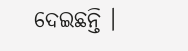ଦେଇଛନ୍ତି ।